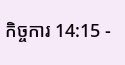កិច្ចការ 14:15 -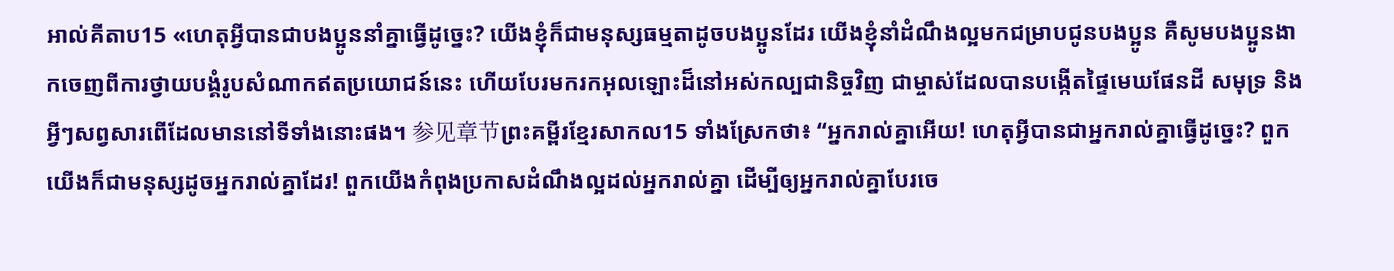អាល់គីតាប15 «ហេតុអ្វីបានជាបងប្អូននាំគ្នាធ្វើដូច្នេះ? យើងខ្ញុំក៏ជាមនុស្សធម្មតាដូចបងប្អូនដែរ យើងខ្ញុំនាំដំណឹងល្អមកជម្រាបជូនបងប្អូន គឺសូមបងប្អូនងាកចេញពីការថ្វាយបង្គំរូបសំណាកឥតប្រយោជន៍នេះ ហើយបែរមករកអុលឡោះដ៏នៅអស់កល្បជានិច្ចវិញ ជាម្ចាស់ដែលបានបង្កើតផ្ទៃមេឃផែនដី សមុទ្រ និងអ្វីៗសព្វសារពើដែលមាននៅទីទាំងនោះផង។ 参见章节ព្រះគម្ពីរខ្មែរសាកល15 ទាំងស្រែកថា៖ “អ្នករាល់គ្នាអើយ! ហេតុអ្វីបានជាអ្នករាល់គ្នាធ្វើដូច្នេះ? ពួកយើងក៏ជាមនុស្សដូចអ្នករាល់គ្នាដែរ! ពួកយើងកំពុងប្រកាសដំណឹងល្អដល់អ្នករាល់គ្នា ដើម្បីឲ្យអ្នករាល់គ្នាបែរចេ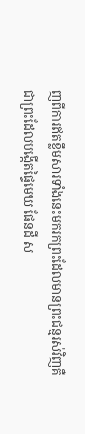ញពីការឥតខ្លឹមសារទាំងនេះមករកព្រះដែលមានព្រះជន្មរស់វិញគឺជាព្រះដែលបង្កើតផ្ទៃមេឃ ផែនដី ស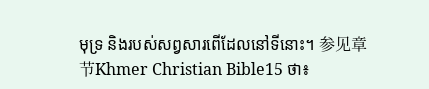មុទ្រ និងរបស់សព្វសារពើដែលនៅទីនោះ។ 参见章节Khmer Christian Bible15 ថា៖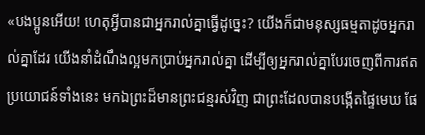«បងប្អូនអើយ! ហេតុអ្វីបានជាអ្នករាល់គ្នាធ្វើដូច្នេះ? យើងក៏ជាមនុស្សធម្មតាដូចអ្នករាល់គ្នាដែរ យើងនាំដំណឹងល្អមកប្រាប់អ្នករាល់គ្នា ដើម្បីឲ្យអ្នករាល់គ្នាបែរចេញពីការឥតប្រយោជន៍ទាំងនេះ មកឯព្រះដ៏មានព្រះជន្មរស់វិញ ជាព្រះដែលបានបង្កើតផ្ទៃមេឃ ផែ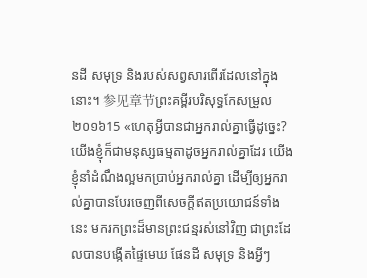នដី សមុទ្រ និងរបស់សព្វសារពើរដែលនៅក្នុងនោះ។ 参见章节ព្រះគម្ពីរបរិសុទ្ធកែសម្រួល ២០១៦15 «ហេតុអ្វីបានជាអ្នករាល់គ្នាធ្វើដូច្នេះ? យើងខ្ញុំក៏ជាមនុស្សធម្មតាដូចអ្នករាល់គ្នាដែរ យើងខ្ញុំនាំដំណឹងល្អមកប្រាប់អ្នករាល់គ្នា ដើម្បីឲ្យអ្នករាល់គ្នាបានបែរចេញពីសេចក្ដីឥតប្រយោជន៍ទាំងនេះ មករកព្រះដ៏មានព្រះជន្មរស់នៅវិញ ជាព្រះដែលបានបង្កើតផ្ទៃមេឃ ផែនដី សមុទ្រ និងអ្វីៗ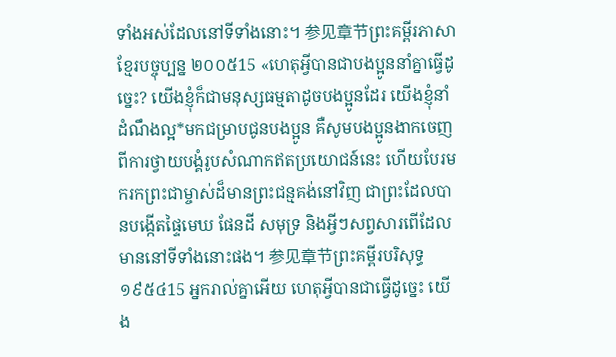ទាំងអស់ដែលនៅទីទាំងនោះ។ 参见章节ព្រះគម្ពីរភាសាខ្មែរបច្ចុប្បន្ន ២០០៥15 «ហេតុអ្វីបានជាបងប្អូននាំគ្នាធ្វើដូច្នេះ? យើងខ្ញុំក៏ជាមនុស្សធម្មតាដូចបងប្អូនដែរ យើងខ្ញុំនាំដំណឹងល្អ*មកជម្រាបជូនបងប្អូន គឺសូមបងប្អូនងាកចេញពីការថ្វាយបង្គំរូបសំណាកឥតប្រយោជន៍នេះ ហើយបែរមករកព្រះជាម្ចាស់ដ៏មានព្រះជន្មគង់នៅវិញ ជាព្រះដែលបានបង្កើតផ្ទៃមេឃ ផែនដី សមុទ្រ និងអ្វីៗសព្វសារពើដែលមាននៅទីទាំងនោះផង។ 参见章节ព្រះគម្ពីរបរិសុទ្ធ ១៩៥៤15 អ្នករាល់គ្នាអើយ ហេតុអ្វីបានជាធ្វើដូច្នេះ យើង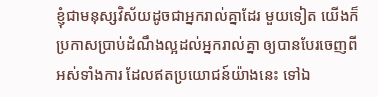ខ្ញុំជាមនុស្សវិស័យដូចជាអ្នករាល់គ្នាដែរ មួយទៀត យើងក៏ប្រកាសប្រាប់ដំណឹងល្អដល់អ្នករាល់គ្នា ឲ្យបានបែរចេញពីអស់ទាំងការ ដែលឥតប្រយោជន៍យ៉ាងនេះ ទៅឯ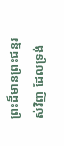ព្រះដ៏មានព្រះជន្មរស់វិញ ដែលទ្រង់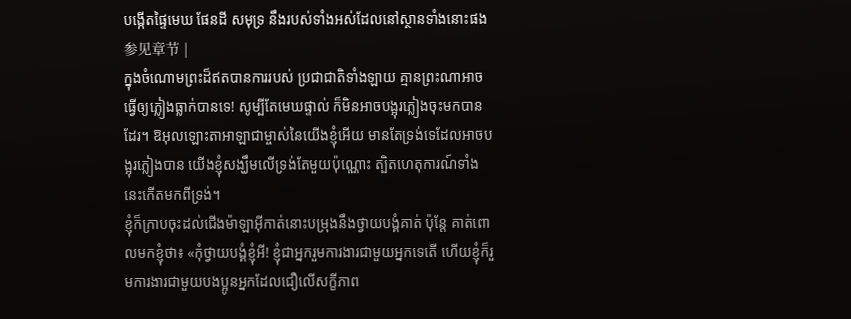បង្កើតផ្ទៃមេឃ ផែនដី សមុទ្រ នឹងរបស់ទាំងអស់ដែលនៅស្ថានទាំងនោះផង 参见章节 |
ក្នុងចំណោមព្រះដ៏ឥតបានការរបស់ ប្រជាជាតិទាំងឡាយ គ្មានព្រះណាអាចធ្វើឲ្យភ្លៀងធ្លាក់បានទេ! សូម្បីតែមេឃផ្ទាល់ ក៏មិនអាចបង្អុរភ្លៀងចុះមកបានដែរ។ ឱអុលឡោះតាអាឡាជាម្ចាស់នៃយើងខ្ញុំអើយ មានតែទ្រង់ទេដែលអាចបង្អុរភ្លៀងបាន យើងខ្ញុំសង្ឃឹមលើទ្រង់តែមួយប៉ុណ្ណោះ ត្បិតហេតុការណ៍ទាំងនេះកើតមកពីទ្រង់។
ខ្ញុំក៏ក្រាបចុះដល់ជើងម៉ាឡាអ៊ីកាត់នោះបម្រុងនឹងថ្វាយបង្គំគាត់ ប៉ុន្ដែ គាត់ពោលមកខ្ញុំថា៖ «កុំថ្វាយបង្គំខ្ញុំអី! ខ្ញុំជាអ្នករួមការងារជាមួយអ្នកទេតើ ហើយខ្ញុំក៏រួមការងារជាមួយបងប្អូនអ្នកដែលជឿលើសក្ខីភាព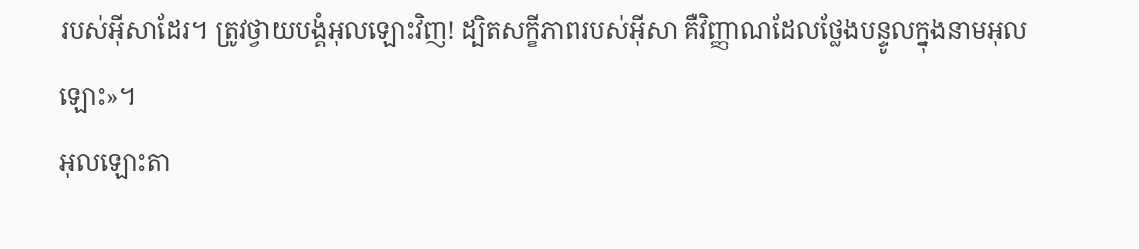របស់អ៊ីសាដែរ។ ត្រូវថ្វាយបង្គំអុលឡោះវិញ! ដ្បិតសក្ខីភាពរបស់អ៊ីសា គឺវិញ្ញាណដែលថ្លែងបន្ទូលក្នុងនាមអុលឡោះ»។
អុលឡោះតា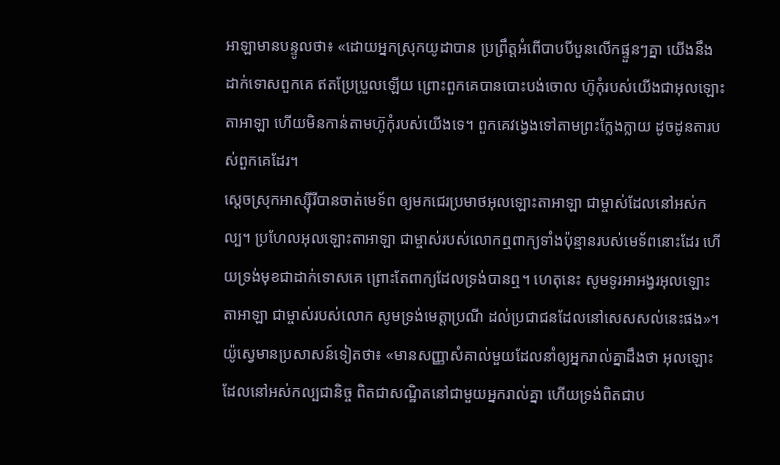អាឡាមានបន្ទូលថា៖ «ដោយអ្នកស្រុកយូដាបាន ប្រព្រឹត្តអំពើបាបបីបួនលើកផ្ទួនៗគ្នា យើងនឹងដាក់ទោសពួកគេ ឥតប្រែប្រួលឡើយ ព្រោះពួកគេបានបោះបង់ចោល ហ៊ូកុំរបស់យើងជាអុលឡោះតាអាឡា ហើយមិនកាន់តាមហ៊ូកុំរបស់យើងទេ។ ពួកគេវង្វេងទៅតាមព្រះក្លែងក្លាយ ដូចដូនតារបស់ពួកគេដែរ។
ស្តេចស្រុកអាស្ស៊ីរីបានចាត់មេទ័ព ឲ្យមកជេរប្រមាថអុលឡោះតាអាឡា ជាម្ចាស់ដែលនៅអស់កល្ប។ ប្រហែលអុលឡោះតាអាឡា ជាម្ចាស់របស់លោកឮពាក្យទាំងប៉ុន្មានរបស់មេទ័ពនោះដែរ ហើយទ្រង់មុខជាដាក់ទោសគេ ព្រោះតែពាក្យដែលទ្រង់បានឮ។ ហេតុនេះ សូមទូរអាអង្វរអុលឡោះតាអាឡា ជាម្ចាស់របស់លោក សូមទ្រង់មេត្តាប្រណី ដល់ប្រជាជនដែលនៅសេសសល់នេះផង»។
យ៉ូស្វេមានប្រសាសន៍ទៀតថា៖ «មានសញ្ញាសំគាល់មួយដែលនាំឲ្យអ្នករាល់គ្នាដឹងថា អុលឡោះដែលនៅអស់កល្បជានិច្ច ពិតជាសណ្ឋិតនៅជាមួយអ្នករាល់គ្នា ហើយទ្រង់ពិតជាប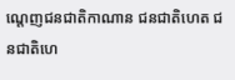ណ្តេញជនជាតិកាណាន ជនជាតិហេត ជនជាតិហេ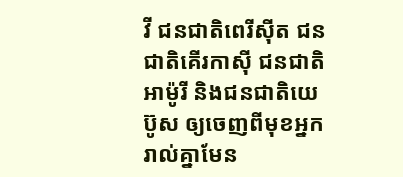វី ជនជាតិពេរីស៊ីត ជនជាតិគើរកាស៊ី ជនជាតិអាម៉ូរី និងជនជាតិយេប៊ូស ឲ្យចេញពីមុខអ្នករាល់គ្នាមែន